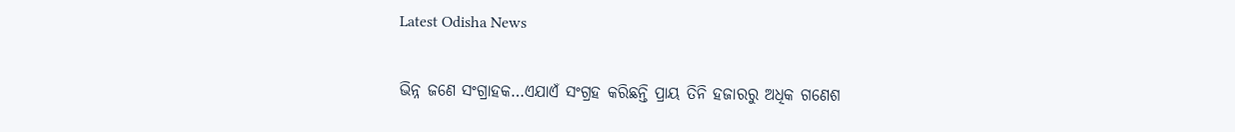Latest Odisha News

ଭିନ୍ନ ଜଣେ ସଂଗ୍ରାହକ…ଏଯାଏଁ ସଂଗ୍ରହ କରିଛନ୍ତି ପ୍ରାୟ ତିନି ହଜାରରୁ ଅଧିକ ଗଣେଶ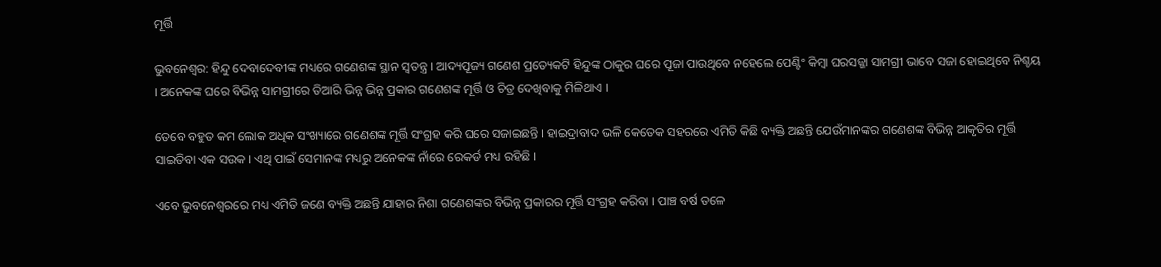ମୂର୍ତ୍ତି

ଭୁବନେଶ୍ୱର: ହିନ୍ଦୁ ଦେବାଦେବୀଙ୍କ ମଧ୍ୟରେ ଗଣେଶଙ୍କ ସ୍ଥାନ ସ୍ୱତନ୍ତ୍ର । ଆଦ୍ୟପୂଜ୍ୟ ଗଣେଶ ପ୍ରତ୍ୟେକଟି ହିନ୍ଦୁଙ୍କ ଠାକୁର ଘରେ ପୂଜା ପାଉଥିବେ ନହେଲେ ପେଣ୍ଟିଂ କିମ୍ବା ଘରସଜ୍ଜା ସାମଗ୍ରୀ ଭାବେ ସଜା ହୋଇଥିବେ ନିଶ୍ଚୟ । ଅନେକଙ୍କ ଘରେ ବିଭିନ୍ନ ସାମଗ୍ରୀରେ ତିଆରି ଭିନ୍ନ ଭିନ୍ନ ପ୍ରକାର ଗଣେଶଙ୍କ ମୂର୍ତ୍ତି ଓ ଚିତ୍ର ଦେଖିବାକୁ ମିଳିଥାଏ ।

ତେବେ ବହୁତ କମ ଲୋକ ଅଧିକ ସଂଖ୍ୟାରେ ଗଣେଶଙ୍କ ମୂର୍ତ୍ତି ସଂଗ୍ରହ କରି ଘରେ ସଜାଇଛନ୍ତି । ହାଇଦ୍ରାବାଦ ଭଳି କେତେକ ସହରରେ ଏମିତି କିଛି ବ୍ୟକ୍ତି ଅଛନ୍ତି ଯେଉଁମାନଙ୍କର ଗଣେଶଙ୍କ ବିଭିନ୍ନ ଆକୃତିର ମୂର୍ତ୍ତି ସାଇତିବା ଏକ ସଉକ । ଏଥି ପାଇଁ ସେମାନଙ୍କ ମଧ୍ୟରୁ ଅନେକଙ୍କ ନାଁରେ ରେକର୍ଡ ମଧ୍ୟ ରହିଛି ।

ଏବେ ଭୁବନେଶ୍ୱରରେ ମଧ୍ୟ ଏମିତି ଜଣେ ବ୍ୟକ୍ତି ଅଛନ୍ତି ଯାହାର ନିଶା ଗଣେଶଙ୍କର ବିଭିନ୍ନ ପ୍ରକାରର ମୂର୍ତ୍ତି ସଂଗ୍ରହ କରିବା । ପାଞ୍ଚ ବର୍ଷ ତଳେ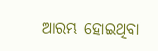ଆରମ୍ଭ ହୋଇଥିବା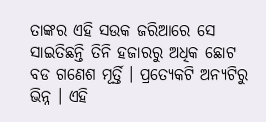ତାଙ୍କର ଏହି ସଉକ ଜରିଆରେ ସେ ସାଇତିଛନ୍ତି ତିନି ହଜାରରୁ ଅଧିକ ଛୋଟ ବଡ ଗଣେଶ ମୂର୍ତ୍ତି । ପ୍ରତ୍ୟେକଟି ଅନ୍ୟଟିରୁ ଭିନ୍ନ । ଏହି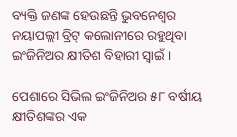ବ୍ୟକ୍ତି ଜଣଙ୍କ ହେଉଛନ୍ତି ଭୁବନେଶ୍ୱର ନୟାପଲ୍ଲୀ ବ୍ରିଟ୍ କଲୋନୀରେ ରହୁଥିବା ଇଂଜିନିଅର କ୍ଷୀତିଶ ବିହାରୀ ସ୍ୱାଇଁ ।

ପେଶାରେ ସିଭିଲ ଇଂଜିନିଅର ୫୮ ବର୍ଷୀୟ କ୍ଷୀତିଶଙ୍କର ଏକ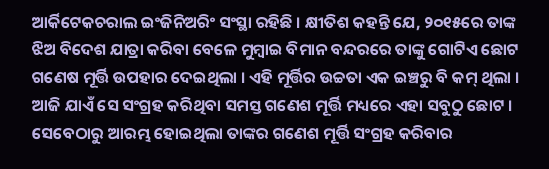ଆର୍କିଟେକଚରାଲ ଇଂଜିନିଅରିଂ ସଂସ୍ଥା ରହିଛି । କ୍ଷୀତିଶ କହନ୍ତି ଯେ, ୨୦୧୫ରେ ତାଙ୍କ ଝିଅ ବିଦେଶ ଯାତ୍ରା କରିବା ବେଳେ ମୁମ୍ବାଇ ବିମାନ ବନ୍ଦରରେ ତାଙ୍କୁ ଗୋଟିଏ ଛୋଟ ଗଣେଷ ମୂର୍ତ୍ତି ଉପହାର ଦେଇଥିଲା । ଏହି ମୂର୍ତ୍ତିର ଉଚ୍ଚତା ଏକ ଇଞ୍ଚରୁ ବି କମ୍ ଥିଲା । ଆଜି ଯାଏଁ ସେ ସଂଗ୍ରହ କରିଥିବା ସମସ୍ତ ଗଣେଶ ମୂର୍ତ୍ତି ମଧ୍ୟରେ ଏହା ସବୁଠୁ ଛୋଟ । ସେବେଠାରୁ ଆରମ୍ଭ ହୋଇଥିଲା ତାଙ୍କର ଗଣେଶ ମୂର୍ତ୍ତି ସଂଗ୍ରହ କରିବାର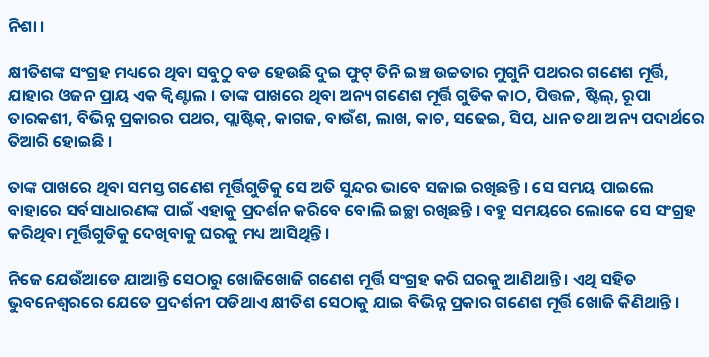ନିଶା ।

କ୍ଷୀତିଶଙ୍କ ସଂଗ୍ରହ ମଧ୍ୟରେ ଥିବା ସବୁଠୁ ବଡ ହେଉଛି ଦୁଇ ଫୁଟ୍ ତିନି ଇଞ୍ଚ ଉଚ୍ଚତାର ମୁଗୁନି ପଥରର ଗଣେଶ ମୂର୍ତ୍ତି, ଯାହାର ଓଜନ ପ୍ରାୟ ଏକ କ୍ୱିଣ୍ଟାଲ । ତାଙ୍କ ପାଖରେ ଥିବା ଅନ୍ୟ ଗଣେଶ ମୂର୍ତ୍ତି ଗୁଡିକ କାଠ, ପିତ୍ତଳ, ଷ୍ଟିଲ୍‌, ରୂପା ତାରକଶୀ, ବିଭିନ୍ନ ପ୍ରକାରର ପଥର, ପ୍ଲାଷ୍ଟିକ୍‌, କାଗଜ, ବାଉଁଶ, ଲାଖ, କାଚ, ସଢେଇ, ସିପ, ଧାନ ତଥା ଅନ୍ୟ ପଦାର୍ଥରେ ତିଆରି ହୋଇଛି ।

ତାଙ୍କ ପାଖରେ ଥିବା ସମସ୍ତ ଗଣେଶ ମୂର୍ତ୍ତିଗୁଡିକୁ ସେ ଅତି ସୁନ୍ଦର ଭାବେ ସଜାଇ ରଖିଛନ୍ତି । ସେ ସମୟ ପାଇଲେ ବାହାରେ ସର୍ବସାଧାରଣଙ୍କ ପାଇଁ ଏହାକୁ ପ୍ରଦର୍ଶନ କରିବେ ବୋଲି ଇଚ୍ଛା ରଖିଛନ୍ତି । ବହୁ ସମୟରେ ଲୋକେ ସେ ସଂଗ୍ରହ କରିଥିବା ମୂର୍ତ୍ତିଗୁଡିକୁ ଦେଖିବାକୁ ଘରକୁ ମଧ୍ୟ ଆସିଥିନ୍ତି ।

ନିଜେ ଯେଉଁଆଡେ ଯାଆନ୍ତି ସେଠାରୁ ଖୋଜିଖୋଜି ଗଣେଶ ମୂର୍ତ୍ତି ସଂଗ୍ରହ କରି ଘରକୁ ଆଣିଥାନ୍ତି । ଏଥି ସହିତ ଭୁବନେଶ୍ୱରରେ ଯେତେ ପ୍ରଦର୍ଶନୀ ପଡିଥାଏ କ୍ଷୀତିଶ ସେଠାକୁ ଯାଇ ବିଭିନ୍ନ ପ୍ରକାର ଗଣେଶ ମୂର୍ତ୍ତି ଖୋଜି କିଣିଥାନ୍ତି ।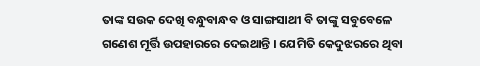ତାଙ୍କ ସଉକ ଦେଖି ବନ୍ଧୁବାନ୍ଧବ ଓ ସାଙ୍ଗସାଥୀ ବି ତାଙ୍କୁ ସବୁବେଳେ ଗଣେଶ ମୂର୍ତ୍ତି ଉପହାରରେ ଦେଇଥାନ୍ତି । ଯେମିତି କେଦୁଝରରେ ଥିବା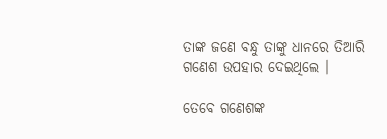ତାଙ୍କ ଜଣେ ବନ୍ଧୁ ତାଙ୍କୁ ଧାନରେ ତିଆରି ଗଣେଶ ଉପହାର ଦେଇଥିଲେ ।

ତେବେ ଗଣେଶଙ୍କ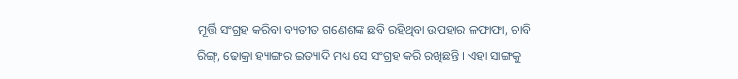ମୂର୍ତ୍ତି ସଂଗ୍ରହ କରିବା ବ୍ୟତୀତ ଗଣେଶଙ୍କ ଛବି ରହିଥିବା ଉପହାର ଳଫାଫା, ଚାବି ରିଙ୍ଗ୍‌, ଢୋକ୍ରା ହ୍ୟାଙ୍ଗର ଇତ୍ୟାଦି ମଧ୍ୟ ସେ ସଂଗ୍ରହ କରି ରଖିଛନ୍ତି । ଏହା ସାଙ୍ଗକୁ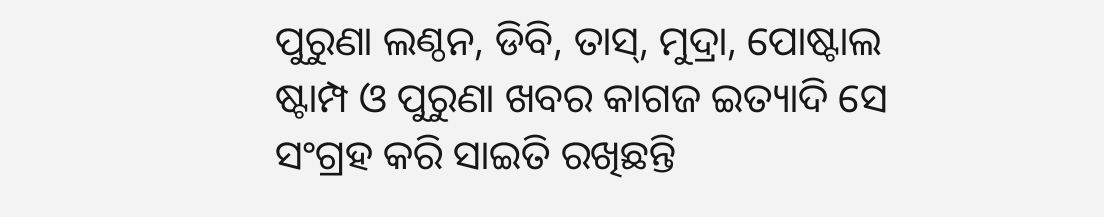ପୁରୁଣା ଲଣ୍ଠନ, ଡିବି, ତାସ୍‌, ମୁଦ୍ରା, ପୋଷ୍ଟାଲ ଷ୍ଟାମ୍ପ ଓ ପୁରୁଣା ଖବର କାଗଜ ଇତ୍ୟାଦି ସେ ସଂଗ୍ରହ କରି ସାଇତି ରଖିଛନ୍ତି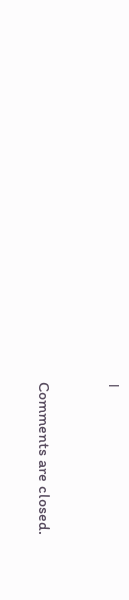।



Comments are closed.